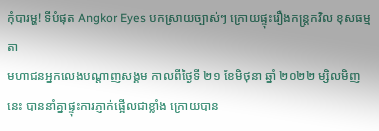កុំបារម្ហ! ទីបំផុត Angkor Eyes បកស្រាយច្បាស់ៗ ក្រោយផ្ទុះរឿងកន្ត្រកវិល ខុសធម្មតា
មហាជនអ្នកលេងបណ្ដាញសង្គម កាលពីថ្ងៃទី ២១ ខែមិថុនា ឆ្នាំ ២០២២ ម្សិលមិញនេះ បាននាំគ្នាផ្ទុះការភ្ញាក់ផ្អើលជាខ្លាំង ក្រោយបាន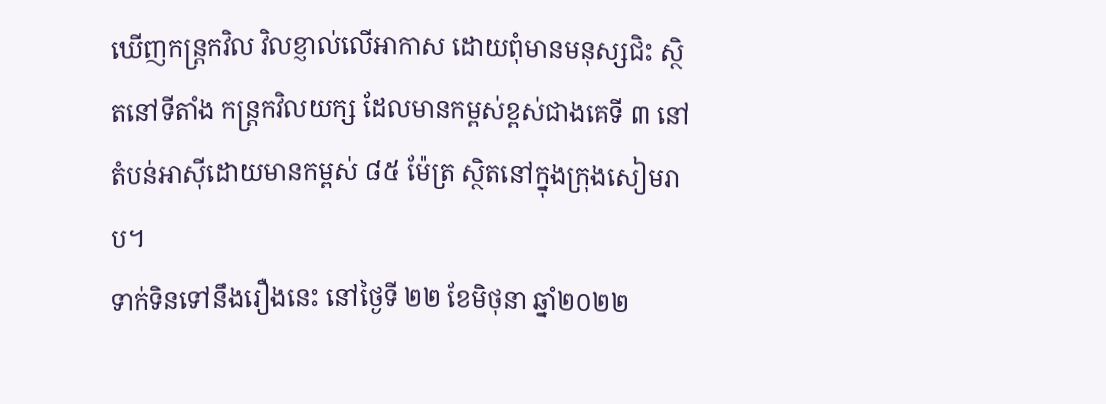ឃើញកន្ត្រកវិល វិលខ្ញាល់លើអាកាស ដោយពុំមានមនុស្សជិះ ស្ថិតនៅទីតាំង កន្រ្តកវិលយក្ស ដែលមានកម្ពស់ខ្ពស់ជាងគេទី ៣ នៅតំបន់អាស៊ីដោយមានកម្ពស់ ៨៥ ម៉ែត្រ ស្ថិតនៅក្នុងក្រុងសៀមរាប។
ទាក់ទិនទៅនឹងរឿងនេះ នៅថ្ងៃទី ២២ ខែមិថុនា ឆ្នាំ២០២២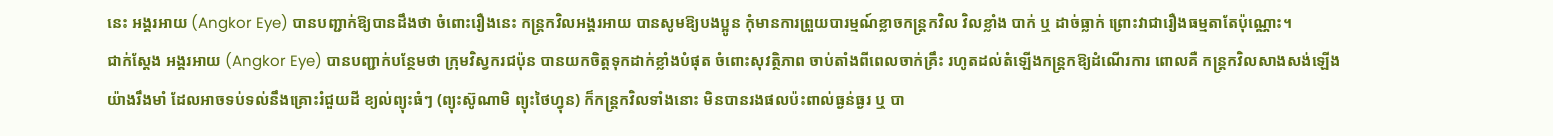នេះ អង្គរអាយ (Angkor Eye) បានបញ្ជាក់ឱ្យបានដឹងថា ចំពោះរឿងនេះ កន្រ្តកវិលអង្គរអាយ បានសូមឱ្យបងប្អូន កុំមានការព្រួយបារម្មណ៍ខ្លាចកន្រ្តកវិល វិលខ្លាំង បាក់ ឬ ដាច់ធ្លាក់ ព្រោះវាជារឿងធម្មតាតែប៉ុណ្ណោះ។
ជាក់ស្ដែង អង្គរអាយ (Angkor Eye) បានបញ្ជាក់បន្ថែមថា ក្រុមវិស្វករជប៉ុន បានយកចិត្តទុកដាក់ខ្លាំងបំផុត ចំពោះសុវត្ថិភាព ចាប់តាំងពីពេលចាក់គ្រឹះ រហូតដល់តំឡើងកន្រ្តកឱ្យដំណើរការ ពោលគឺ កន្រ្តកវិលសាងសង់ឡើងយ៉ាងរឹងមាំ ដែលអាចទប់ទល់នឹងគ្រោះរំជួយដី ខ្យល់ព្យុះធំៗ (ព្យុះស៊ូណាមិ ព្យុះថៃហ្វុន) ក៏កន្រ្តកវិលទាំងនោះ មិនបានរងផលប៉ះពាល់ធ្ងន់ធ្ងរ ឬ បា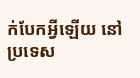ក់បែកអ្វីឡើយ នៅប្រទេស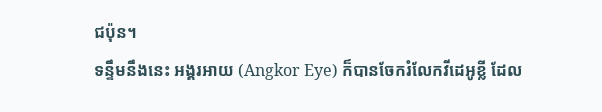ជប៉ុន។
ទន្ទឹមនឹងនេះ អង្គរអាយ (Angkor Eye) ក៏បានចែករំលែកវីដេអូខ្លី ដែល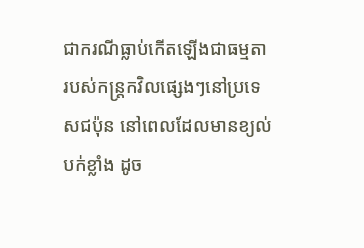ជាករណីធ្លាប់កើតឡើងជាធម្មតា របស់កន្រ្តកវិលផ្សេងៗនៅប្រទេសជប៉ុន នៅពេលដែលមានខ្យល់បក់ខ្លាំង ដូច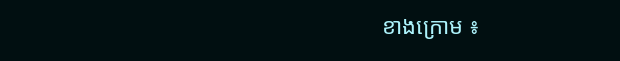ខាងក្រោម ៖